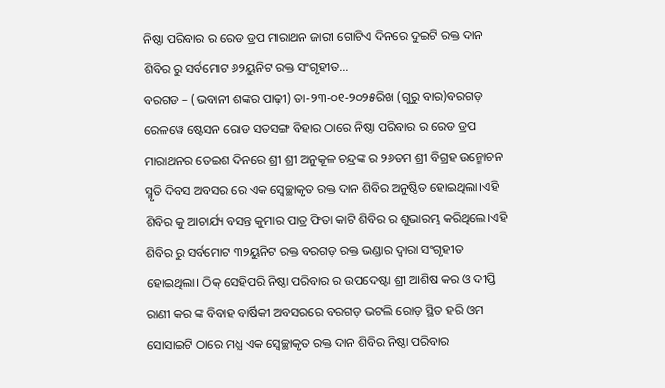ନିଷ୍ଠା ପରିବାର ର ରେଡ ଡ୍ରପ ମାରାଥନ ଜାରୀ ଗୋଟିଏ ଦିନରେ ଦୁଇଟି ରକ୍ତ ଦାନ ଶିବିର ରୁ ସର୍ବମୋଟ ୬୨ୟୁନିଟ ରକ୍ତ ସଂଗୃହୀତ…
ବରଗଡ – (ଭବାନୀ ଶଙ୍କର ପାଢ଼ୀ) ତା-୨୩-୦୧-୨୦୨୫ରିଖ (ଗୁରୁ ବାର)ବରଗଡ଼ ରେଳୱେ ଷ୍ଟେସନ ରୋଡ ସତସଙ୍ଗ ବିହାର ଠାରେ ନିଷ୍ଠା ପରିବାର ର ରେଡ ଡ୍ରପ ମାରାଥନର ତେଇଶ ଦିନରେ ଶ୍ରୀ ଶ୍ରୀ ଅନୁକୂଳ ଚନ୍ଦ୍ରଙ୍କ ର ୨୬ତମ ଶ୍ରୀ ବିଗ୍ରହ ଉନ୍ମୋଚନ ସ୍ମୃତି ଦିବସ ଅବସର ରେ ଏକ ସ୍ଵେଚ୍ଛାକୃତ ରକ୍ତ ଦାନ ଶିବିର ଅନୁଷ୍ଠିତ ହୋଇଥିଲା।ଏହି ଶିବିର କୁ ଆଚାର୍ଯ୍ୟ ବସନ୍ତ କୁମାର ପାତ୍ର ଫିତା କାଟି ଶିବିର ର ଶୁଭାରମ୍ଭ କରିଥିଲେ।ଏହି ଶିବିର ରୁ ସର୍ବମୋଟ ୩୨ୟୁନିଟ ରକ୍ତ ବରଗଡ଼ ରକ୍ତ ଭଣ୍ଡାର ଦ୍ଵାରା ସଂଗୃହୀତ ହୋଇଥିଲା। ଠିକ୍ ସେହିପରି ନିଷ୍ଠା ପରିବାର ର ଉପଦେଷ୍ଟା ଶ୍ରୀ ଆଶିଷ କର ଓ ଦୀପ୍ତି ରାଣୀ କର ଙ୍କ ବିବାହ ବାର୍ଷିକୀ ଅବସରରେ ବରଗଡ଼ ଭଟଲି ରୋଡ଼ ସ୍ଥିତ ହରି ଓମ ସୋସାଇଟି ଠାରେ ମଧ୍ଯ ଏକ ସ୍ଵେଚ୍ଛାକୃତ ରକ୍ତ ଦାନ ଶିବିର ନିଷ୍ଠା ପରିବାର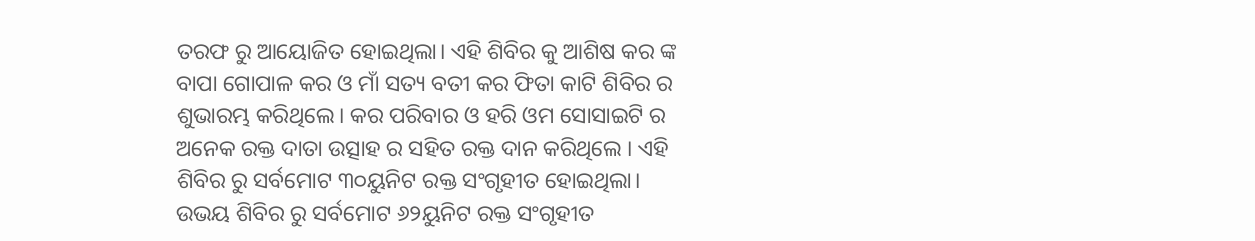ତରଫ ରୁ ଆୟୋଜିତ ହୋଇଥିଲା। ଏହି ଶିବିର କୁ ଆଶିଷ କର ଙ୍କ ବାପା ଗୋପାଳ କର ଓ ମାଁ ସତ୍ୟ ବତୀ କର ଫିତା କାଟି ଶିବିର ର ଶୁଭାରମ୍ଭ କରିଥିଲେ। କର ପରିବାର ଓ ହରି ଓମ ସୋସାଇଟି ର ଅନେକ ରକ୍ତ ଦାତା ଉତ୍ସାହ ର ସହିତ ରକ୍ତ ଦାନ କରିଥିଲେ । ଏହି ଶିବିର ରୁ ସର୍ବମୋଟ ୩୦ୟୁନିଟ ରକ୍ତ ସଂଗୃହୀତ ହୋଇଥିଲା। ଉଭୟ ଶିବିର ରୁ ସର୍ବମୋଟ ୬୨ୟୁନିଟ ରକ୍ତ ସଂଗୃହୀତ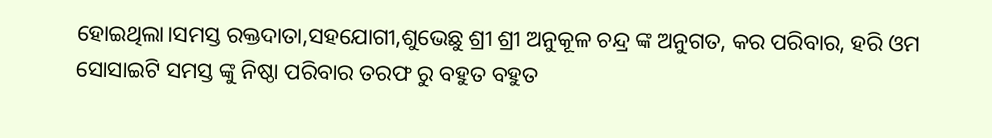ହୋଇଥିଲା।ସମସ୍ତ ରକ୍ତଦାତା,ସହଯୋଗୀ,ଶୁଭେଛୁ ଶ୍ରୀ ଶ୍ରୀ ଅନୁକୂଳ ଚନ୍ଦ୍ର ଙ୍କ ଅନୁଗତ, କର ପରିବାର, ହରି ଓମ ସୋସାଇଟି ସମସ୍ତ ଙ୍କୁ ନିଷ୍ଠା ପରିବାର ତରଫ ରୁ ବହୁତ ବହୁତ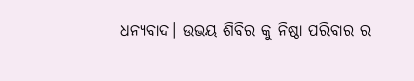ଧନ୍ୟବାଦ। ଉଭୟ ଶିବିର କୁ ନିଷ୍ଠା ପରିବାର ର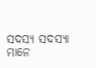ସଦସ୍ୟ ସଦସ୍ୟା ମାନେ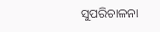ସୁପରିଚାଳନା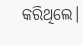କରିଥିଲେ।